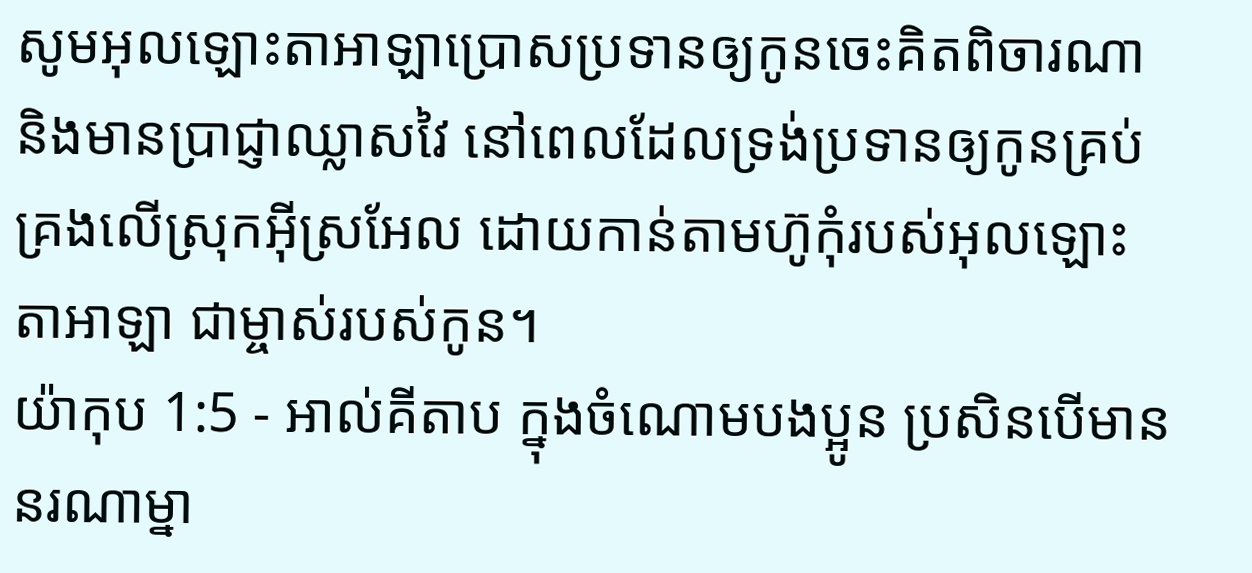សូមអុលឡោះតាអាឡាប្រោសប្រទានឲ្យកូនចេះគិតពិចារណា និងមានប្រាជ្ញាឈ្លាសវៃ នៅពេលដែលទ្រង់ប្រទានឲ្យកូនគ្រប់គ្រងលើស្រុកអ៊ីស្រអែល ដោយកាន់តាមហ៊ូកុំរបស់អុលឡោះតាអាឡា ជាម្ចាស់របស់កូន។
យ៉ាកុប 1:5 - អាល់គីតាប ក្នុងចំណោមបងប្អូន ប្រសិនបើមាននរណាម្នា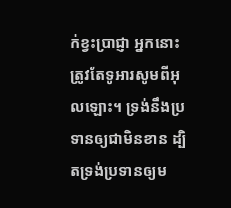ក់ខ្វះប្រាជ្ញា អ្នកនោះត្រូវតែទូអារសូមពីអុលឡោះ។ ទ្រង់នឹងប្រទានឲ្យជាមិនខាន ដ្បិតទ្រង់ប្រទានឲ្យម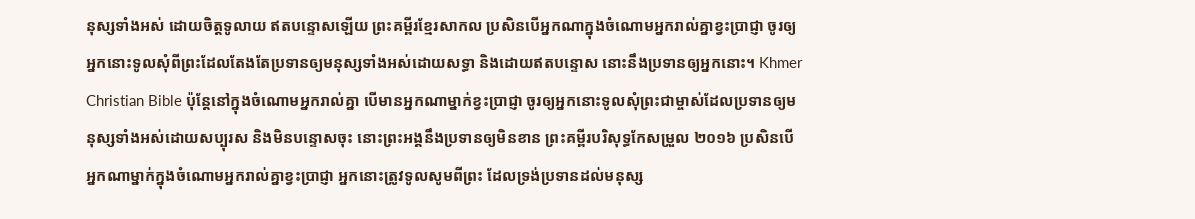នុស្សទាំងអស់ ដោយចិត្តទូលាយ ឥតបន្ទោសឡើយ ព្រះគម្ពីរខ្មែរសាកល ប្រសិនបើអ្នកណាក្នុងចំណោមអ្នករាល់គ្នាខ្វះប្រាជ្ញា ចូរឲ្យអ្នកនោះទូលសុំពីព្រះដែលតែងតែប្រទានឲ្យមនុស្សទាំងអស់ដោយសទ្ធា និងដោយឥតបន្ទោស នោះនឹងប្រទានឲ្យអ្នកនោះ។ Khmer Christian Bible ប៉ុន្ដែនៅក្នុងចំណោមអ្នករាល់គ្នា បើមានអ្នកណាម្នាក់ខ្វះប្រាជ្ញា ចូរឲ្យអ្នកនោះទូលសុំព្រះជាម្ចាស់ដែលប្រទានឲ្យមនុស្សទាំងអស់ដោយសប្បុរស និងមិនបន្ទោសចុះ នោះព្រះអង្គនឹងប្រទានឲ្យមិនខាន ព្រះគម្ពីរបរិសុទ្ធកែសម្រួល ២០១៦ ប្រសិនបើអ្នកណាម្នាក់ក្នុងចំណោមអ្នករាល់គ្នាខ្វះប្រាជ្ញា អ្នកនោះត្រូវទូលសូមពីព្រះ ដែលទ្រង់ប្រទានដល់មនុស្ស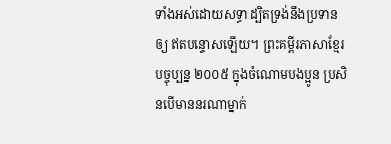ទាំងអស់ដោយសទ្ធា ដ្បិតទ្រង់នឹងប្រទានឲ្យ ឥតបន្ទោសឡើយ។ ព្រះគម្ពីរភាសាខ្មែរបច្ចុប្បន្ន ២០០៥ ក្នុងចំណោមបងប្អូន ប្រសិនបើមាននរណាម្នាក់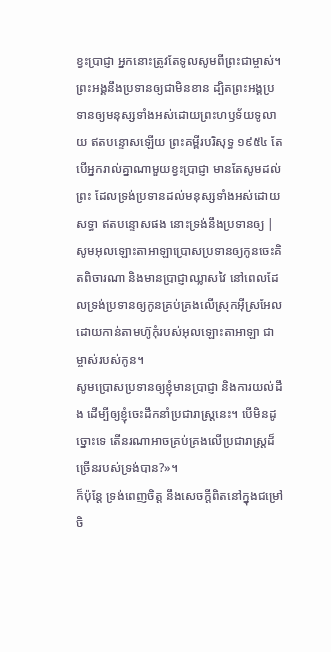ខ្វះប្រាជ្ញា អ្នកនោះត្រូវតែទូលសូមពីព្រះជាម្ចាស់។ ព្រះអង្គនឹងប្រទានឲ្យជាមិនខាន ដ្បិតព្រះអង្គប្រទានឲ្យមនុស្សទាំងអស់ដោយព្រះហឫទ័យទូលាយ ឥតបន្ទោសឡើយ ព្រះគម្ពីរបរិសុទ្ធ ១៩៥៤ តែបើអ្នករាល់គ្នាណាមួយខ្វះប្រាជ្ញា មានតែសូមដល់ព្រះ ដែលទ្រង់ប្រទានដល់មនុស្សទាំងអស់ដោយសទ្ធា ឥតបន្ទោសផង នោះទ្រង់នឹងប្រទានឲ្យ |
សូមអុលឡោះតាអាឡាប្រោសប្រទានឲ្យកូនចេះគិតពិចារណា និងមានប្រាជ្ញាឈ្លាសវៃ នៅពេលដែលទ្រង់ប្រទានឲ្យកូនគ្រប់គ្រងលើស្រុកអ៊ីស្រអែល ដោយកាន់តាមហ៊ូកុំរបស់អុលឡោះតាអាឡា ជាម្ចាស់របស់កូន។
សូមប្រោសប្រទានឲ្យខ្ញុំមានប្រាជ្ញា និងការយល់ដឹង ដើម្បីឲ្យខ្ញុំចេះដឹកនាំប្រជារាស្ត្រនេះ។ បើមិនដូច្នោះទេ តើនរណាអាចគ្រប់គ្រងលើប្រជារាស្ត្រដ៏ច្រើនរបស់ទ្រង់បាន?»។
ក៏ប៉ុន្តែ ទ្រង់ពេញចិត្ត នឹងសេចក្ដីពិតនៅក្នុងជម្រៅចិ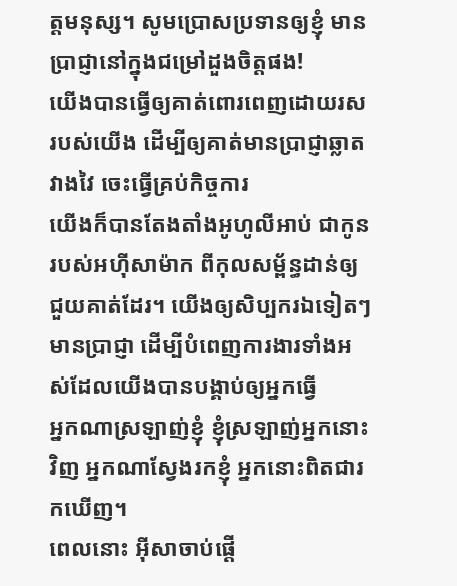ត្តមនុស្ស។ សូមប្រោសប្រទានឲ្យខ្ញុំ មានប្រាជ្ញានៅក្នុងជម្រៅដួងចិត្តផង!
យើងបានធ្វើឲ្យគាត់ពោរពេញដោយរសរបស់យើង ដើម្បីឲ្យគាត់មានប្រាជ្ញាឆ្លាតវាងវៃ ចេះធ្វើគ្រប់កិច្ចការ
យើងក៏បានតែងតាំងអូហូលីអាប់ ជាកូនរបស់អហ៊ីសាម៉ាក ពីកុលសម្ព័ន្ធដាន់ឲ្យជួយគាត់ដែរ។ យើងឲ្យសិប្បករឯទៀតៗមានប្រាជ្ញា ដើម្បីបំពេញការងារទាំងអស់ដែលយើងបានបង្គាប់ឲ្យអ្នកធ្វើ
អ្នកណាស្រឡាញ់ខ្ញុំ ខ្ញុំស្រឡាញ់អ្នកនោះវិញ អ្នកណាស្វែងរកខ្ញុំ អ្នកនោះពិតជារកឃើញ។
ពេលនោះ អ៊ីសាចាប់ផ្ដើ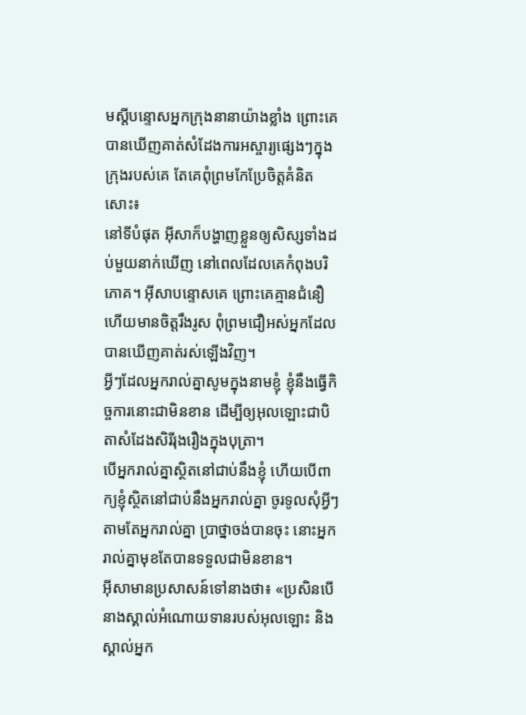មស្ដីបន្ទោសអ្នកក្រុងនានាយ៉ាងខ្លាំង ព្រោះគេបានឃើញគាត់សំដែងការអស្ចារ្យផ្សេងៗក្នុងក្រុងរបស់គេ តែគេពុំព្រមកែប្រែចិត្ដគំនិតសោះ៖
នៅទីបំផុត អ៊ីសាក៏បង្ហាញខ្លួនឲ្យសិស្សទាំងដប់មួយនាក់ឃើញ នៅពេលដែលគេកំពុងបរិភោគ។ អ៊ីសាបន្ទោសគេ ព្រោះគេគ្មានជំនឿ ហើយមានចិត្ដរឹងរូស ពុំព្រមជឿអស់អ្នកដែលបានឃើញគាត់រស់ឡើងវិញ។
អ្វីៗដែលអ្នករាល់គ្នាសូមក្នុងនាមខ្ញុំ ខ្ញុំនឹងធ្វើកិច្ចការនោះជាមិនខាន ដើម្បីឲ្យអុលឡោះជាបិតាសំដែងសិរីរុងរឿងក្នុងបុត្រា។
បើអ្នករាល់គ្នាស្ថិតនៅជាប់នឹងខ្ញុំ ហើយបើពាក្យខ្ញុំស្ថិតនៅជាប់នឹងអ្នករាល់គ្នា ចូរទូលសុំអ្វីៗតាមតែអ្នករាល់គ្នា ប្រាថ្នាចង់បានចុះ នោះអ្នករាល់គ្នាមុខតែបានទទួលជាមិនខាន។
អ៊ីសាមានប្រសាសន៍ទៅនាងថា៖ «ប្រសិនបើនាងស្គាល់អំណោយទានរបស់អុលឡោះ និងស្គាល់អ្នក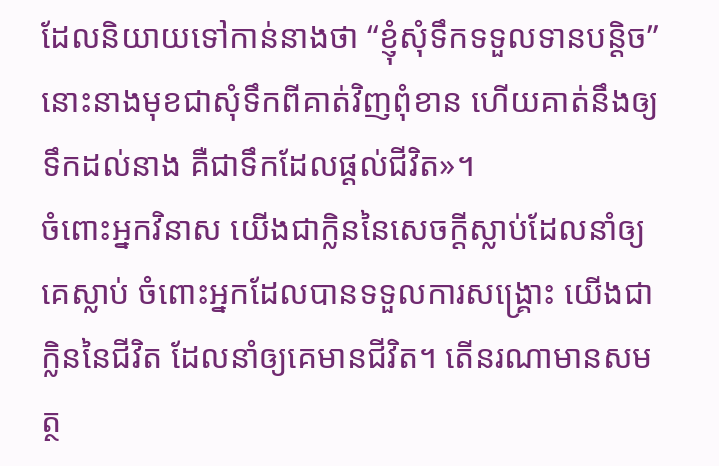ដែលនិយាយទៅកាន់នាងថា “ខ្ញុំសុំទឹកទទួលទានបន្ដិច”នោះនាងមុខជាសុំទឹកពីគាត់វិញពុំខាន ហើយគាត់នឹងឲ្យទឹកដល់នាង គឺជាទឹកដែលផ្ដល់ជីវិត»។
ចំពោះអ្នកវិនាស យើងជាក្លិននៃសេចក្ដីស្លាប់ដែលនាំឲ្យគេស្លាប់ ចំពោះអ្នកដែលបានទទួលការសង្គ្រោះ យើងជាក្លិននៃជីវិត ដែលនាំឲ្យគេមានជីវិត។ តើនរណាមានសមត្ថ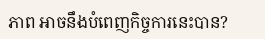ភាព អាចនឹងបំពេញកិច្ចការនេះបាន?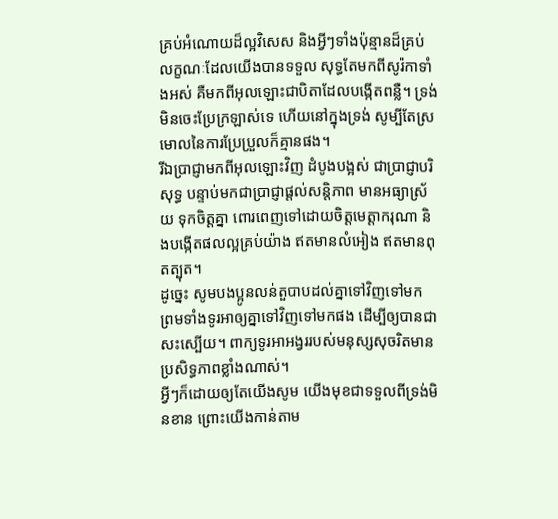គ្រប់អំណោយដ៏ល្អវិសេស និងអ្វីៗទាំងប៉ុន្មានដ៏គ្រប់លក្ខណៈដែលយើងបានទទួល សុទ្ធតែមកពីសូរ៉កាទាំងអស់ គឺមកពីអុលឡោះជាបិតាដែលបង្កើតពន្លឺ។ ទ្រង់មិនចេះប្រែក្រឡាស់ទេ ហើយនៅក្នុងទ្រង់ សូម្បីតែស្រមោលនៃការប្រែប្រួលក៏គ្មានផង។
រីឯប្រាជ្ញាមកពីអុលឡោះវិញ ដំបូងបង្អស់ ជាប្រាជ្ញាបរិសុទ្ធ បន្ទាប់មកជាប្រាជ្ញាផ្ដល់សន្ដិភាព មានអធ្យាស្រ័យ ទុកចិត្ដគ្នា ពោរពេញទៅដោយចិត្ដមេត្ដាករុណា និងបង្កើតផលល្អគ្រប់យ៉ាង ឥតមានលំអៀង ឥតមានពុតត្បុត។
ដូច្នេះ សូមបងប្អូនលន់តួបាបដល់គ្នាទៅវិញទៅមក ព្រមទាំងទូរអាឲ្យគ្នាទៅវិញទៅមកផង ដើម្បីឲ្យបានជាសះស្បើយ។ ពាក្យទូរអាអង្វររបស់មនុស្សសុចរិតមានប្រសិទ្ធភាពខ្លាំងណាស់។
អ្វីៗក៏ដោយឲ្យតែយើងសូម យើងមុខជាទទួលពីទ្រង់មិនខាន ព្រោះយើងកាន់តាម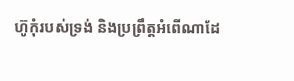ហ៊ូកុំរបស់ទ្រង់ និងប្រព្រឹត្ដអំពើណាដែ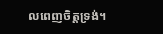លពេញចិត្តទ្រង់។